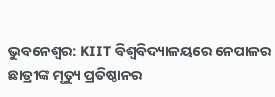ଭୁବନେଶ୍ୱର: KIIT ବିଶ୍ୱବିଦ୍ୟାଳୟରେ ନେପାଳର ଛାତ୍ରୀଙ୍କ ମୃତ୍ୟୁ ପ୍ରତିଷ୍ଠାନର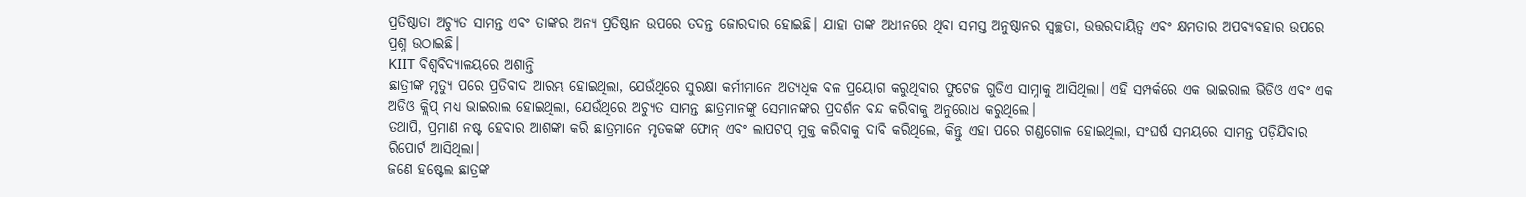ପ୍ରତିଷ୍ଠାତା ଅଚ୍ୟୁତ ସାମନ୍ତ ଏବଂ ତାଙ୍କର ଅନ୍ୟ ପ୍ରତିଷ୍ଠାନ ଉପରେ ତଦନ୍ତ ଜୋରଦାର ହୋଇଛି। ଯାହା ତାଙ୍କ ଅଧୀନରେ ଥିବା ସମସ୍ତ ଅନୁଷ୍ଠାନର ସ୍ୱଚ୍ଛତା, ଉତ୍ତରଦାୟିତ୍ୱ ଏବଂ କ୍ଷମତାର ଅପବ୍ୟବହାର ଉପରେ ପ୍ରଶ୍ନ ଉଠାଇଛି।
KIIT ବିଶ୍ୱବିଦ୍ୟାଳୟରେ ଅଶାନ୍ତି
ଛାତ୍ରୀଙ୍କ ମୃତ୍ୟୁ ପରେ ପ୍ରତିବାଦ ଆରମ୍ଭ ହୋଇଥିଲା, ଯେଉଁଥିରେ ସୁରକ୍ଷା କର୍ମୀମାନେ ଅତ୍ୟଧିକ ବଳ ପ୍ରୟୋଗ କରୁଥିବାର ଫୁଟେଜ ଗୁଡିଏ ସାମ୍ନାକୁ ଆସିଥିଲା। ଏହି ସମ୍ପର୍କରେ ଏକ ଭାଇରାଲ ଭିଡିଓ ଏବଂ ଏକ ଅଡିଓ କ୍ଲିପ୍ ମଧ୍ୟ ଭାଇରାଲ ହୋଇଥିଲା, ଯେଉଁଥିରେ ଅଚ୍ୟୁତ ସାମନ୍ତ ଛାତ୍ରମାନଙ୍କୁ ସେମାନଙ୍କର ପ୍ରଦର୍ଶନ ବନ୍ଦ କରିବାକୁ ଅନୁରୋଧ କରୁଥିଲେ।
ତଥାପି, ପ୍ରମାଣ ନଷ୍ଟ ହେବାର ଆଶଙ୍କା କରି ଛାତ୍ରମାନେ ମୃତକଙ୍କ ଫୋନ୍ ଏବଂ ଲାପଟପ୍ ମୁକ୍ତ କରିବାକୁ ଦାବି କରିଥିଲେ, କିନ୍ତୁ ଏହା ପରେ ଗଣ୍ଡଗୋଳ ହୋଇଥିଲା, ସଂଘର୍ଷ ସମୟରେ ସାମନ୍ତ ପଡ଼ିଯିବାର ରିପୋର୍ଟ ଆସିଥିଲା।
ଜଣେ ହଷ୍ଟେଲ ଛାତ୍ରଙ୍କ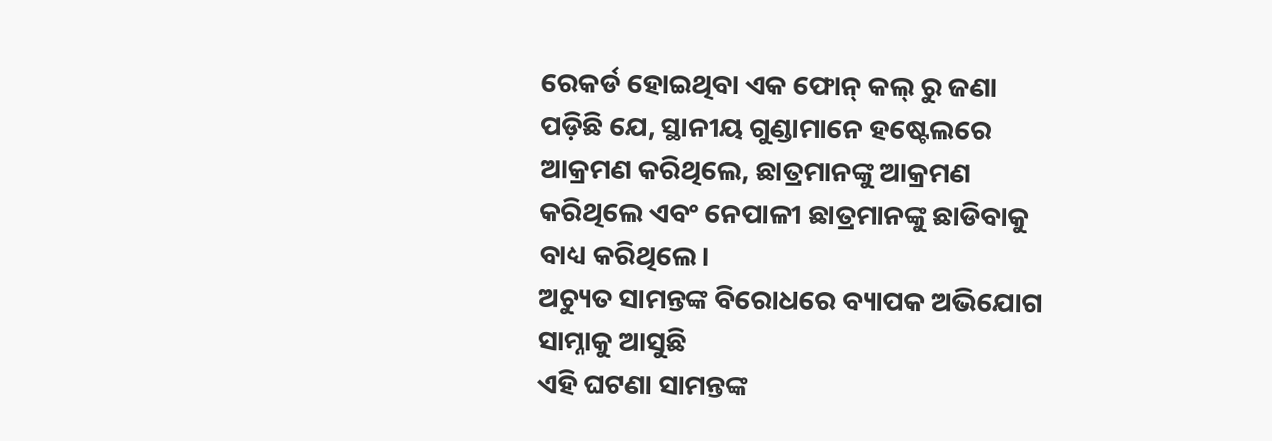ରେକର୍ଡ ହୋଇଥିବା ଏକ ଫୋନ୍ କଲ୍ ରୁ ଜଣା ପଡ଼ିଛି ଯେ, ସ୍ଥାନୀୟ ଗୁଣ୍ଡାମାନେ ହଷ୍ଟେଲରେ ଆକ୍ରମଣ କରିଥିଲେ, ଛାତ୍ରମାନଙ୍କୁ ଆକ୍ରମଣ କରିଥିଲେ ଏବଂ ନେପାଳୀ ଛାତ୍ରମାନଙ୍କୁ ଛାଡିବାକୁ ବାଧ୍ୟ କରିଥିଲେ।
ଅଚ୍ୟୁତ ସାମନ୍ତଙ୍କ ବିରୋଧରେ ବ୍ୟାପକ ଅଭିଯୋଗ ସାମ୍ନାକୁ ଆସୁଛି
ଏହି ଘଟଣା ସାମନ୍ତଙ୍କ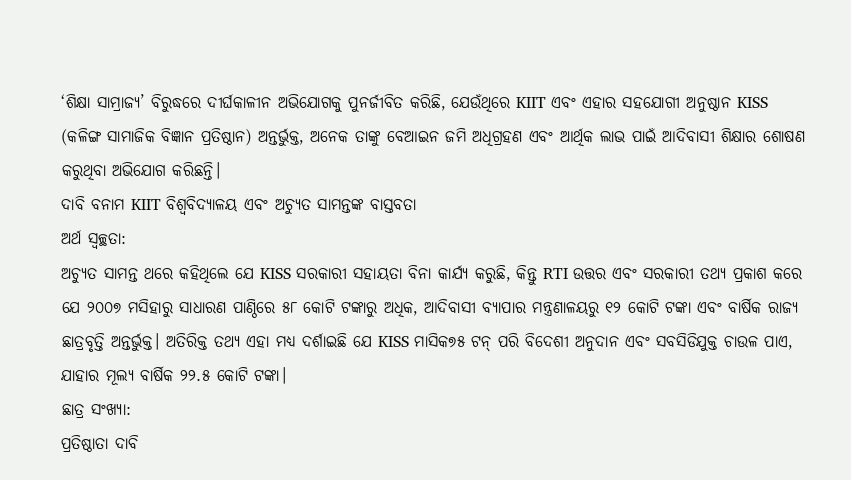‘ଶିକ୍ଷା ସାମ୍ରାଜ୍ୟ’ ବିରୁଦ୍ଧରେ ଦୀର୍ଘକାଳୀନ ଅଭିଯୋଗକୁ ପୁନର୍ଜୀବିତ କରିଛି, ଯେଉଁଥିରେ KIIT ଏବଂ ଏହାର ସହଯୋଗୀ ଅନୁଷ୍ଠାନ KISS (କଳିଙ୍ଗ ସାମାଜିକ ବିଜ୍ଞାନ ପ୍ରତିଷ୍ଠାନ) ଅନ୍ତର୍ଭୁକ୍ତ, ଅନେକ ତାଙ୍କୁ ବେଆଇନ ଜମି ଅଧିଗ୍ରହଣ ଏବଂ ଆର୍ଥିକ ଲାଭ ପାଇଁ ଆଦିବାସୀ ଶିକ୍ଷାର ଶୋଷଣ କରୁଥିବା ଅଭିଯୋଗ କରିଛନ୍ତି।
ଦାବି ବନାମ KIIT ବିଶ୍ୱବିଦ୍ୟାଳୟ ଏବଂ ଅଚ୍ୟୁତ ସାମନ୍ତଙ୍କ ବାସ୍ତବତା
ଅର୍ଥ ସ୍ୱଚ୍ଛତା:
ଅଚ୍ୟୁତ ସାମନ୍ତ ଥରେ କହିଥିଲେ ଯେ KISS ସରକାରୀ ସହାୟତା ବିନା କାର୍ଯ୍ୟ କରୁଛି, କିନ୍ତୁ RTI ଉତ୍ତର ଏବଂ ସରକାରୀ ତଥ୍ୟ ପ୍ରକାଶ କରେ ଯେ ୨୦୦୭ ମସିହାରୁ ସାଧାରଣ ପାଣ୍ଠିରେ ୫୮ କୋଟି ଟଙ୍କାରୁ ଅଧିକ, ଆଦିବାସୀ ବ୍ୟାପାର ମନ୍ତ୍ରଣାଳୟରୁ ୧୨ କୋଟି ଟଙ୍କା ଏବଂ ବାର୍ଷିକ ରାଜ୍ୟ ଛାତ୍ରବୃତ୍ତି ଅନ୍ତର୍ଭୁକ୍ତ। ଅତିରିକ୍ତ ତଥ୍ୟ ଏହା ମଧ୍ୟ ଦର୍ଶାଇଛି ଯେ KISS ମାସିକ୭୫ ଟନ୍ ପରି ବିଦେଶୀ ଅନୁଦାନ ଏବଂ ସବସିଡିଯୁକ୍ତ ଚାଉଳ ପାଏ, ଯାହାର ମୂଲ୍ୟ ବାର୍ଷିକ ୨୨.୫ କୋଟି ଟଙ୍କା।
ଛାତ୍ର ସଂଖ୍ୟା:
ପ୍ରତିଷ୍ଠାତା ଦାବି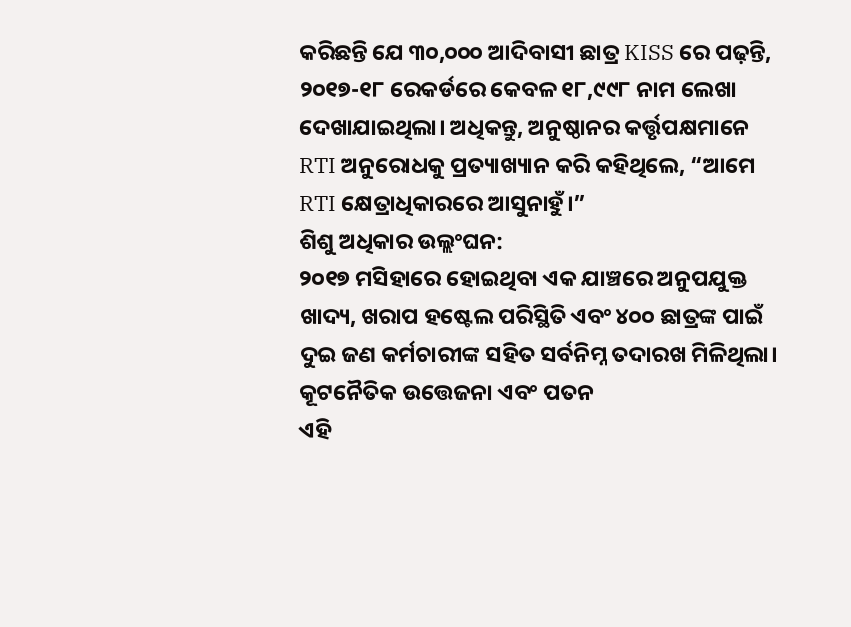କରିଛନ୍ତି ଯେ ୩୦,୦୦୦ ଆଦିବାସୀ ଛାତ୍ର KISS ରେ ପଢ଼ନ୍ତି, ୨୦୧୭-୧୮ ରେକର୍ଡରେ କେବଳ ୧୮,୯୯୮ ନାମ ଲେଖା ଦେଖାଯାଇଥିଲା। ଅଧିକନ୍ତୁ, ଅନୁଷ୍ଠାନର କର୍ତ୍ତୃପକ୍ଷମାନେ RTI ଅନୁରୋଧକୁ ପ୍ରତ୍ୟାଖ୍ୟାନ କରି କହିଥିଲେ, “ଆମେ RTI କ୍ଷେତ୍ରାଧିକାରରେ ଆସୁନାହୁଁ।”
ଶିଶୁ ଅଧିକାର ଉଲ୍ଲଂଘନ:
୨୦୧୭ ମସିହାରେ ହୋଇଥିବା ଏକ ଯାଞ୍ଚରେ ଅନୁପଯୁକ୍ତ ଖାଦ୍ୟ, ଖରାପ ହଷ୍ଟେଲ ପରିସ୍ଥିତି ଏବଂ ୪୦୦ ଛାତ୍ରଙ୍କ ପାଇଁ ଦୁଇ ଜଣ କର୍ମଚାରୀଙ୍କ ସହିତ ସର୍ବନିମ୍ନ ତଦାରଖ ମିଳିଥିଲା।
କୂଟନୈତିକ ଉତ୍ତେଜନା ଏବଂ ପତନ
ଏହି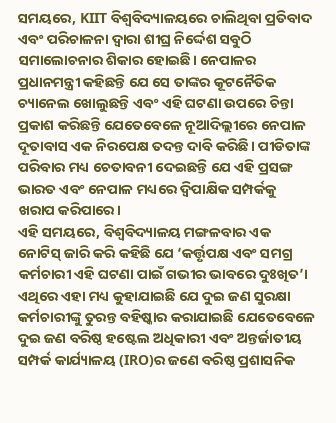ସମୟରେ, KIIT ବିଶ୍ୱବିଦ୍ୟାଳୟରେ ଚାଲିଥିବା ପ୍ରତିବାଦ ଏବଂ ପରିଚାଳନା ଦ୍ୱାରା ଶୀଘ୍ର ନିର୍ଦ୍ଦେଶ ସବୁଠି ସମାଲୋଚନାର ଶିକାର ହୋଇଛି। ନେପାଳର ପ୍ରଧାନମନ୍ତ୍ରୀ କହିଛନ୍ତି ଯେ ସେ ତାଙ୍କର କୂଟନୈତିକ ଚ୍ୟାନେଲ ଖୋଲୁଛନ୍ତି ଏବଂ ଏହି ଘଟଣା ଉପରେ ଚିନ୍ତା ପ୍ରକାଶ କରିଛନ୍ତି ଯେତେବେଳେ ନୂଆଦିଲ୍ଲୀରେ ନେପାଳ ଦୂତାବାସ ଏକ ନିରପେକ୍ଷ ତଦନ୍ତ ଦାବି କରିଛି। ପୀଡିତାଙ୍କ ପରିବାର ମଧ୍ୟ ଚେତାବନୀ ଦେଇଛନ୍ତି ଯେ ଏହି ପ୍ରସଙ୍ଗ ଭାରତ ଏବଂ ନେପାଳ ମଧ୍ୟରେ ଦ୍ୱିପାକ୍ଷିକ ସମ୍ପର୍କକୁ ଖରାପ କରିପାରେ।
ଏହି ସମୟରେ, ବିଶ୍ୱବିଦ୍ୟାଳୟ ମଙ୍ଗଳବାର ଏକ ନୋଟିସ୍ ଜାରି କରି କହିଛି ଯେ ‘କର୍ତ୍ତୃପକ୍ଷ ଏବଂ ସମଗ୍ର କର୍ମଚାରୀ ଏହି ଘଟଣା ପାଇଁ ଗଭୀର ଭାବରେ ଦୁଃଖିତ’। ଏଥିରେ ଏହା ମଧ୍ୟ କୁହାଯାଇଛି ଯେ ଦୁଇ ଜଣ ସୁରକ୍ଷା କର୍ମଚାରୀଙ୍କୁ ତୁରନ୍ତ ବହିଷ୍କାର କରାଯାଇଛି ଯେତେବେଳେ ଦୁଇ ଜଣ ବରିଷ୍ଠ ହଷ୍ଟେଲ ଅଧିକାରୀ ଏବଂ ଅନ୍ତର୍ଜାତୀୟ ସମ୍ପର୍କ କାର୍ଯ୍ୟାଳୟ (IRO)ର ଜଣେ ବରିଷ୍ଠ ପ୍ରଶାସନିକ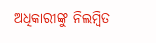ଅଧିକାରୀଙ୍କୁ ନିଲମ୍ବିତ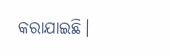କରାଯାଇଛି।